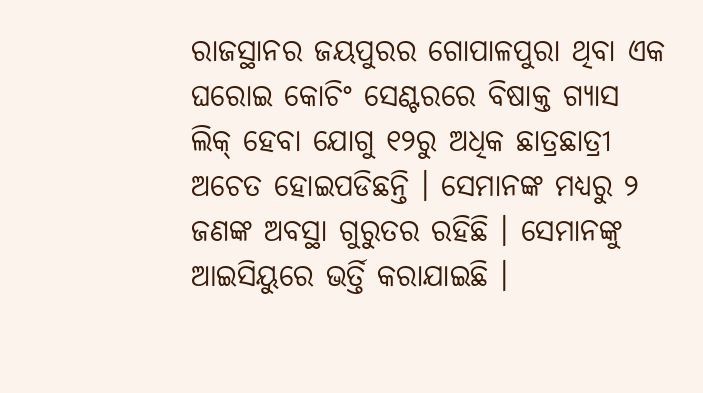ରାଜସ୍ଥାନର ଜୟପୁରର ଗୋପାଳପୁରା ଥିବା ଏକ ଘରୋଇ କୋଚିଂ ସେଣ୍ଟରରେ ବିଷାକ୍ତ ଗ୍ୟାସ ଲିକ୍ ହେବା ଯୋଗୁ ୧୨ରୁ ଅଧିକ ଛାତ୍ରଛାତ୍ରୀ ଅଚେତ ହୋଇପଡିଛନ୍ତି । ସେମାନଙ୍କ ମଧ୍ୟରୁ ୨ ଜଣଙ୍କ ଅବସ୍ଥା ଗୁରୁତର ରହିଛି । ସେମାନଙ୍କୁ ଆଇସିୟୁରେ ଭର୍ତ୍ତି କରାଯାଇଛି ।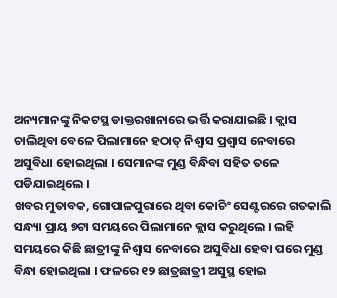ଅନ୍ୟମାନଙ୍କୁ ନିକଟସ୍ଥ ଡାକ୍ତରଖାନାରେ ଭର୍ତ୍ତି କରାଯାଇଛି । କ୍ଲାସ ଚାଲିଥିବା ବେଳେ ପିଲାମାନେ ହଠାତ୍ ନିଶ୍ବାସ ପ୍ରଶ୍ବାସ ନେବାରେ ଅସୁବିଧା ହୋଇଥିଲା । ସେମାନଙ୍କ ମୁଣ୍ଡ ବିନ୍ଧିବା ସହିତ ତଳେ ପଡିଯାଇଥିଲେ ।
ଖବର ମୁତାବକ, ଗୋପାଳପୁରାରେ ଥିବା କୋଚିଂ ସେଣ୍ଟରରେ ଗତକାଲି ସନ୍ଧ୍ୟା ପ୍ରାୟ ୭ଟା ସମୟରେ ପିଲାମାନେ କ୍ଲାସ କରୁଥିଲେ । ଲହି ସମୟରେ କିଛି ଛାତ୍ରୀଙ୍କୁ ନିଶ୍ବାସ ନେବାରେ ଅସୁବିଧା ହେବା ପରେ ମୁଣ୍ଡ ବିନ୍ଧା ହୋଇଥିଲା । ଫଳରେ ୧୨ ଛାତ୍ରଛାତ୍ରୀ ଅସୁସ୍ଥ ହୋଇ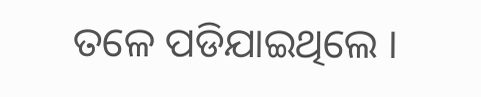ତଳେ ପଡିଯାଇଥିଲେ ।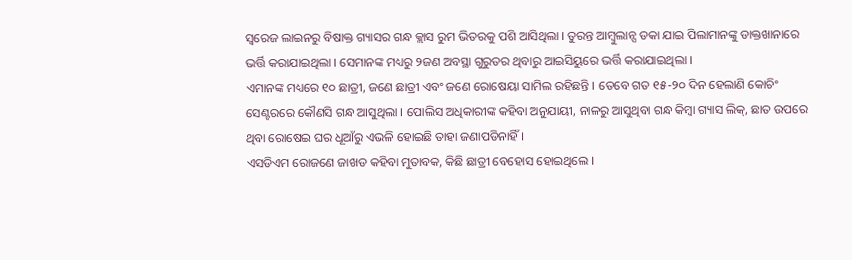ସ୍ୱରେଜ ଲାଇନରୁ ବିଷାକ୍ତ ଗ୍ୟାସର ଗନ୍ଧ କ୍ଲାସ ରୁମ ଭିତରକୁ ପଶି ଆସିଥିଲା । ତୁରନ୍ତ ଆମ୍ବୁଲାନ୍ସ ଡକା ଯାଇ ପିଲାମାନଙ୍କୁ ଡାକ୍ତଖାନାରେ ଭର୍ତ୍ତି କରାଯାଇଥିଲା । ସେମାନଙ୍କ ମଧ୍ୟରୁ ୨ଜଣ ଅବସ୍ଥା ଗୁରୁତର ଥିବାରୁ ଆଇସିୟୁରେ ଭର୍ତ୍ତି କରାଯାଇଥିଲା ।
ଏମାନଙ୍କ ମଧ୍ୟରେ ୧୦ ଛାତ୍ରୀ, ଜଣେ ଛାତ୍ରୀ ଏବଂ ଜଣେ ରୋଷେୟା ସାମିଲ ରହିଛନ୍ତି । ତେବେ ଗତ ୧୫-୨୦ ଦିନ ହେଲାଣି କୋଚିଂ ସେଣ୍ଟରରେ କୌଣସି ଗନ୍ଧ ଆସୁଥିଲା । ପୋଲିସ ଅଧିକାରୀଙ୍କ କହିବା ଅନୁଯାୟୀ, ନାଳରୁ ଆସୁଥିବା ଗନ୍ଧ କିମ୍ବା ଗ୍ୟାସ ଲିକ୍, ଛାତ ଉପରେ ଥିବା ରୋଷେଇ ଘର ଧୂଆଁରୁ ଏଭଳି ହୋଇଛି ତାହା ଜଣାପଡିନାହିଁ ।
ଏସଡିଏମ ରୋଜଣେ ଜାଖଡ କହିବା ମୁତାବକ, କିଛି ଛାତ୍ରୀ ବେହୋସ ହୋଇଥିଲେ ।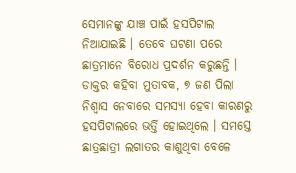ସେମାନଙ୍କୁ ଯାଞ୍ଚ ପାଇଁ ହସପିଟାଲ ନିଆଯାଇଛି । ତେବେ ଘଟଣା ପରେ ଛାତ୍ରମାନେ ବିରୋଧ ପ୍ରଦର୍ଶନ କରୁଛନ୍ତି । ଡାକ୍ତର କହିବା ମୁତାବକ, ୭ ଜଣ ପିଲା ନିଶ୍ବାସ ନେବାରେ ସମସ୍ୟା ହେବା କାରଣରୁ ହସପିଟାଲରେ ଭର୍ତ୍ତି ହୋଇଥିଲେ । ସମସ୍ତେ ଛାତ୍ରଛାତ୍ରୀ ଲଗାତର କାଶୁଥିବା ବେଳେ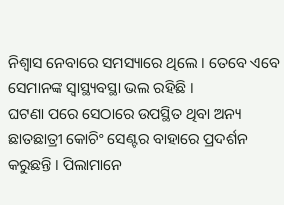ନିଶ୍ବାସ ନେବାରେ ସମସ୍ୟାରେ ଥିଲେ । ତେବେ ଏବେ ସେମାନଙ୍କ ସ୍ବାସ୍ଥ୍ୟବସ୍ଥା ଭଲ ରହିଛି ।
ଘଟଣା ପରେ ସେଠାରେ ଉପସ୍ଥିତ ଥିବା ଅନ୍ୟ ଛାତଛାତ୍ରୀ କୋଚିଂ ସେଣ୍ଟର ବାହାରେ ପ୍ରଦର୍ଶନ କରୁଛନ୍ତି । ପିଲାମାନେ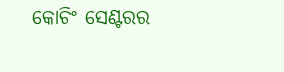କୋଚିଂ ସେଣ୍ଟରର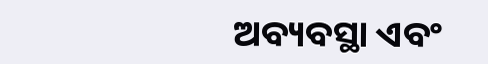ଅବ୍ୟବସ୍ଥା ଏବଂ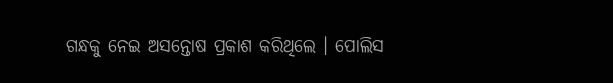ଗନ୍ଧକୁ ନେଇ ଅସନ୍ତୋଷ ପ୍ରକାଶ କରିଥିଲେ । ପୋଲିସ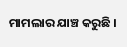ମାମଲାର ଯାଞ୍ଚ କରୁଛି ।